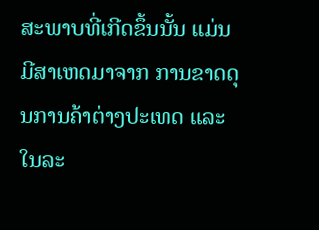ສະພາບທີ່ເກີດຂຶ້ນນັ້ນ ແມ່ນມີສາເຫດມາຈາກ ການຂາດດຸນການຄ້າຕ່າງປະເທດ ແລະໃນລະ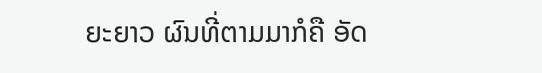ຍະຍາວ ຜົນທີ່ຕາມມາກໍຄື ອັດ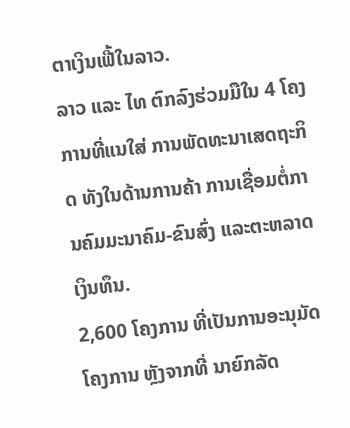ຕາເງິນເຟີ້ໃນລາວ.
ລາວ ແລະ ໄທ ຕົກລົງຮ່ວມມືໃນ 4 ໂຄງການທີ່ແນໃສ່ ການພັດທະນາເສດຖະກິດ ທັງໃນດ້ານການຄ້າ ການເຊື່ອມຕໍ່ການຄົມມະນາຄົມ-ຂົນສົ່ງ ແລະຕະຫລາດເງິນທຶນ.
2,600 ໂຄງການ ທີ່ເປັນການອະນຸມັດໂຄງການ ຫຼັງຈາກທີ່ ນາຍົກລັດ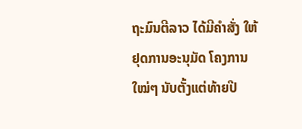ຖະມົນຕີລາວ ໄດ້ມີຄຳສັ່ງ ໃຫ້ຢຸດການອະນຸມັດ ໂຄງການໃໝ່ໆ ນັບຕັ້ງແຕ່ທ້າຍປີ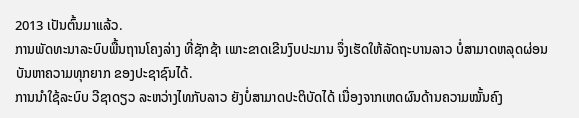2013 ເປັນຕົ້ນມາແລ້ວ.
ການພັດທະນາລະບົບພື້ນຖານໂຄງລ່າງ ທີ່ຊັກຊ້າ ເພາະຂາດເຂີນງົບປະມານ ຈຶ່ງເຮັດໃຫ້ລັດຖະບານລາວ ບໍ່ສາມາດຫລຸດຜ່ອນ ບັນຫາຄວາມທຸກຍາກ ຂອງປະຊາຊົນໄດ້.
ການນຳໃຊ້ລະບົບ ວີຊາດຽວ ລະຫວ່າງໄທກັບລາວ ຍັງບໍ່ສາມາດປະຕິບັດໄດ້ ເນື່ອງຈາກເຫດຜົນດ້ານຄວາມໝັ້ນຄົງ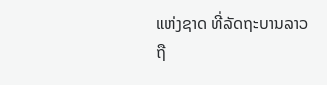ແຫ່ງຊາດ ທີ່ລັດຖະບານລາວ ຖື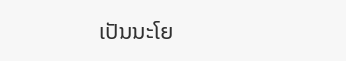ເປັນນະໂຍ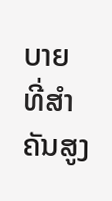ບາຍ ທີ່ສຳຄັນສູງ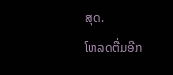ສຸດ.
ໂຫລດຕື່ມອີກ